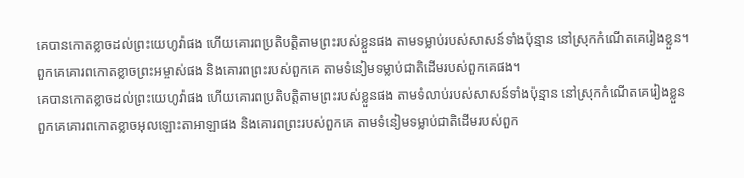គេបានកោតខ្លាចដល់ព្រះយេហូវ៉ាផង ហើយគោរពប្រតិបត្តិតាមព្រះរបស់ខ្លួនផង តាមទម្លាប់របស់សាសន៍ទាំងប៉ុន្មាន នៅស្រុកកំណើតគេរៀងខ្លួន។
ពួកគេគោរពកោតខ្លាចព្រះអម្ចាស់ផង និងគោរពព្រះរបស់ពួកគេ តាមទំនៀមទម្លាប់ជាតិដើមរបស់ពួកគេផង។
គេបានកោតខ្លាចដល់ព្រះយេហូវ៉ាផង ហើយគោរពប្រតិបត្តិតាមព្រះរបស់ខ្លួនផង តាមទំលាប់របស់សាសន៍ទាំងប៉ុន្មាន នៅស្រុកកំណើតគេរៀងខ្លួន
ពួកគេគោរពកោតខ្លាចអុលឡោះតាអាឡាផង និងគោរពព្រះរបស់ពួកគេ តាមទំនៀមទម្លាប់ជាតិដើមរបស់ពួក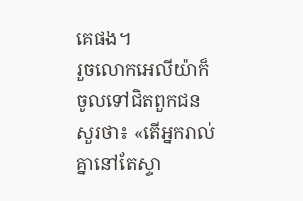គេផង។
រួចលោកអេលីយ៉ាក៏ចូលទៅជិតពួកជន សួរថា៖ «តើអ្នករាល់គ្នានៅតែស្ទា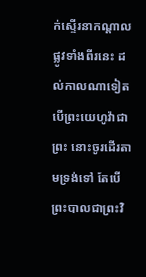ក់ស្ទើរនាកណ្ដាលផ្លូវទាំងពីរនេះ ដល់កាលណាទៀត បើព្រះយេហូវ៉ាជាព្រះ នោះចូរដើរតាមទ្រង់ទៅ តែបើព្រះបាលជាព្រះវិ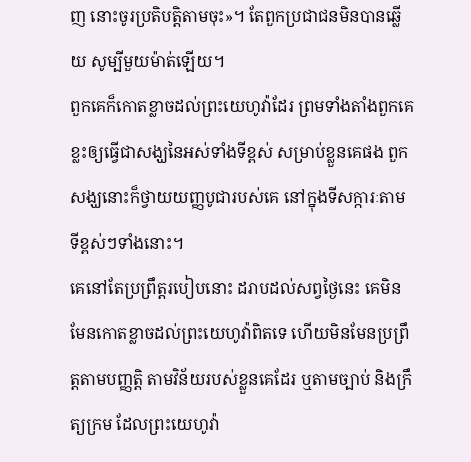ញ នោះចូរប្រតិបត្តិតាមចុះ»។ តែពួកប្រជាជនមិនបានឆ្លើយ សូម្បីមួយម៉ាត់ឡើយ។
ពួកគេក៏កោតខ្លាចដល់ព្រះយេហូវ៉ាដែរ ព្រមទាំងតាំងពួកគេខ្លះឲ្យធ្វើជាសង្ឃនៃអស់ទាំងទីខ្ពស់ សម្រាប់ខ្លួនគេផង ពួកសង្ឃនោះក៏ថ្វាយយញ្ញបូជារបស់គេ នៅក្នុងទីសក្ការៈតាមទីខ្ពស់ៗទាំងនោះ។
គេនៅតែប្រព្រឹត្តរបៀបនោះ ដរាបដល់សព្វថ្ងៃនេះ គេមិនមែនកោតខ្លាចដល់ព្រះយេហូវ៉ាពិតទេ ហើយមិនមែនប្រព្រឹត្តតាមបញ្ញត្តិ តាមវិន័យរបស់ខ្លួនគេដែរ ឬតាមច្បាប់ និងក្រឹត្យក្រម ដែលព្រះយេហូវ៉ា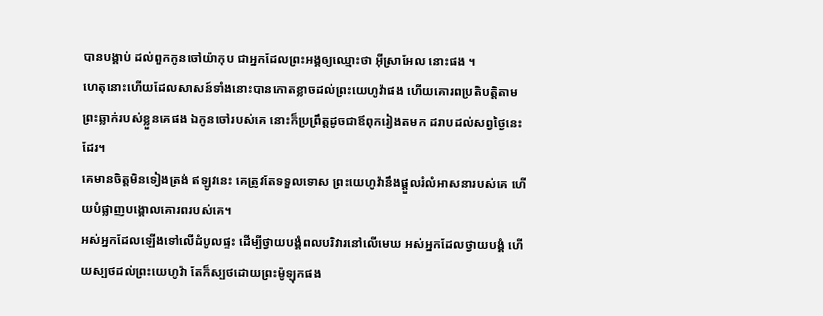បានបង្គាប់ ដល់ពួកកូនចៅយ៉ាកុប ជាអ្នកដែលព្រះអង្គឲ្យឈ្មោះថា អ៊ីស្រាអែល នោះផង ។
ហេតុនោះហើយដែលសាសន៍ទាំងនោះបានកោតខ្លាចដល់ព្រះយេហូវ៉ាផង ហើយគោរពប្រតិបត្តិតាមព្រះឆ្លាក់របស់ខ្លួនគេផង ឯកូនចៅរបស់គេ នោះក៏ប្រព្រឹត្តដូចជាឪពុករៀងតមក ដរាបដល់សព្វថ្ងៃនេះដែរ។
គេមានចិត្តមិនទៀងត្រង់ ឥឡូវនេះ គេត្រូវតែទទួលទោស ព្រះយេហូវ៉ានឹងផ្តួលរំលំអាសនារបស់គេ ហើយបំផ្លាញបង្គោលគោរពរបស់គេ។
អស់អ្នកដែលឡើងទៅលើដំបូលផ្ទះ ដើម្បីថ្វាយបង្គំពលបរិវារនៅលើមេឃ អស់អ្នកដែលថ្វាយបង្គំ ហើយស្បថដល់ព្រះយេហូវ៉ា តែក៏ស្បថដោយព្រះម៉ូឡុកផង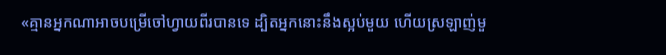«គ្មានអ្នកណាអាចបម្រើចៅហ្វាយពីរបានទេ ដ្បិតអ្នកនោះនឹងស្អប់មួយ ហើយស្រឡាញ់មួ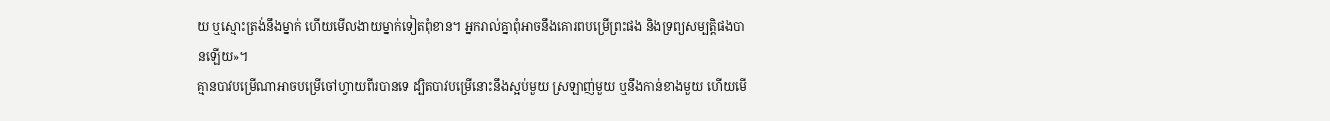យ ឬស្មោះត្រង់នឹងម្នាក់ ហើយមើលងាយម្នាក់ទៀតពុំខាន។ អ្នករាល់គ្នាពុំអាចនឹងគោរពបម្រើព្រះផង និងទ្រព្យសម្បត្តិផងបានឡើយ»។
គ្មានបាវបម្រើណាអាចបម្រើចៅហ្វាយពីរបានទេ ដ្បិតបាវបម្រើនោះនឹងស្អប់មួយ ស្រឡាញ់មួយ ឬនឹងកាន់ខាងមួយ ហើយមើ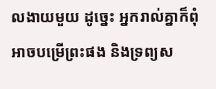លងាយមួយ ដូច្នេះ អ្នករាល់គ្នាក៏ពុំអាចបម្រើព្រះផង និងទ្រព្យស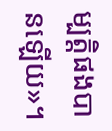ម្បត្តិផងបានឡើយ»។